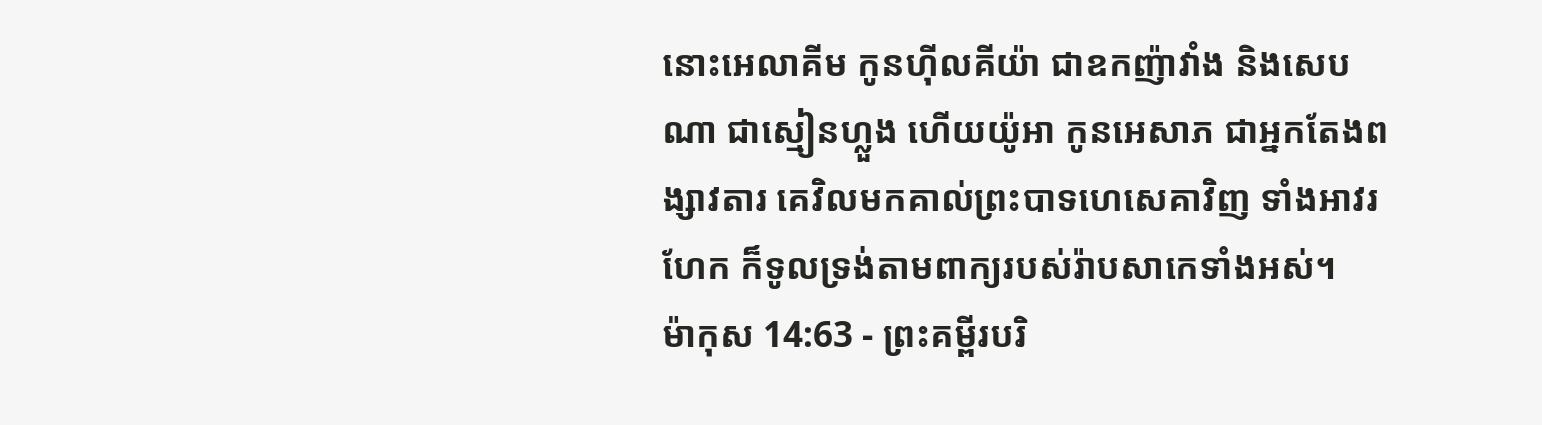នោះអេលាគីម កូនហ៊ីលគីយ៉ា ជាឧកញ៉ាវាំង និងសេបណា ជាស្មៀនហ្លួង ហើយយ៉ូអា កូនអេសាភ ជាអ្នកតែងពង្សាវតារ គេវិលមកគាល់ព្រះបាទហេសេគាវិញ ទាំងអាវរហែក ក៏ទូលទ្រង់តាមពាក្យរបស់រ៉ាបសាកេទាំងអស់។
ម៉ាកុស 14:63 - ព្រះគម្ពីរបរិ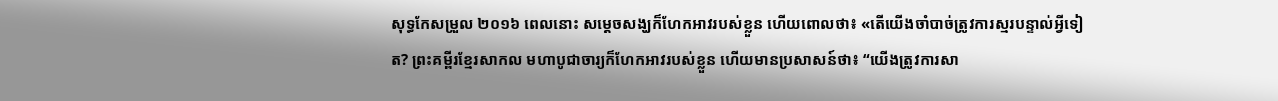សុទ្ធកែសម្រួល ២០១៦ ពេលនោះ សម្ដេចសង្ឃក៏ហែកអាវរបស់ខ្លួន ហើយពោលថា៖ «តើយើងចាំបាច់ត្រូវការស្មរបន្ទាល់អ្វីទៀត? ព្រះគម្ពីរខ្មែរសាកល មហាបូជាចារ្យក៏ហែកអាវរបស់ខ្លួន ហើយមានប្រសាសន៍ថា៖ “យើងត្រូវការសា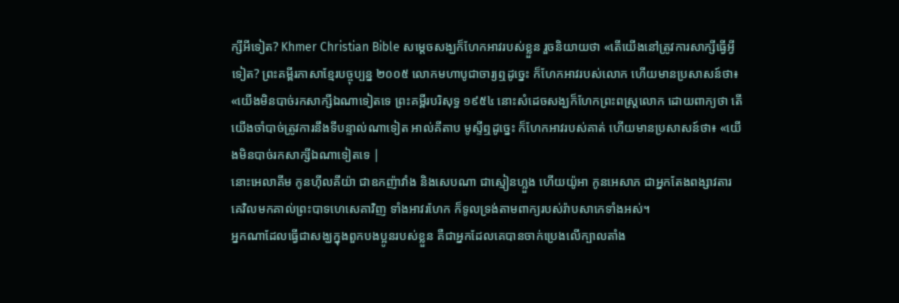ក្សីអីទៀត? Khmer Christian Bible សម្ដេចសង្ឃក៏ហែកអាវរបស់ខ្លួន រួចនិយាយថា «តើយើងនៅត្រូវការសាក្សីធ្វើអ្វីទៀត? ព្រះគម្ពីរភាសាខ្មែរបច្ចុប្បន្ន ២០០៥ លោកមហាបូជាចារ្យឮដូច្នេះ ក៏ហែកអាវរបស់លោក ហើយមានប្រសាសន៍ថា៖ «យើងមិនបាច់រកសាក្សីឯណាទៀតទេ ព្រះគម្ពីរបរិសុទ្ធ ១៩៥៤ នោះសំដេចសង្ឃក៏ហែកព្រះពស្ត្រលោក ដោយពាក្យថា តើយើងចាំបាច់ត្រូវការនឹងទីបន្ទាល់ណាទៀត អាល់គីតាប មូស្ទីឮដូច្នេះ ក៏ហែកអាវរបស់គាត់ ហើយមានប្រសាសន៍ថា៖ «យើងមិនបាច់រកសាក្សីឯណាទៀតទេ |
នោះអេលាគីម កូនហ៊ីលគីយ៉ា ជាឧកញ៉ាវាំង និងសេបណា ជាស្មៀនហ្លួង ហើយយ៉ូអា កូនអេសាភ ជាអ្នកតែងពង្សាវតារ គេវិលមកគាល់ព្រះបាទហេសេគាវិញ ទាំងអាវរហែក ក៏ទូលទ្រង់តាមពាក្យរបស់រ៉ាបសាកេទាំងអស់។
អ្នកណាដែលធ្វើជាសង្ឃក្នុងពួកបងប្អូនរបស់ខ្លួន គឺជាអ្នកដែលគេបានចាក់ប្រេងលើក្បាលតាំង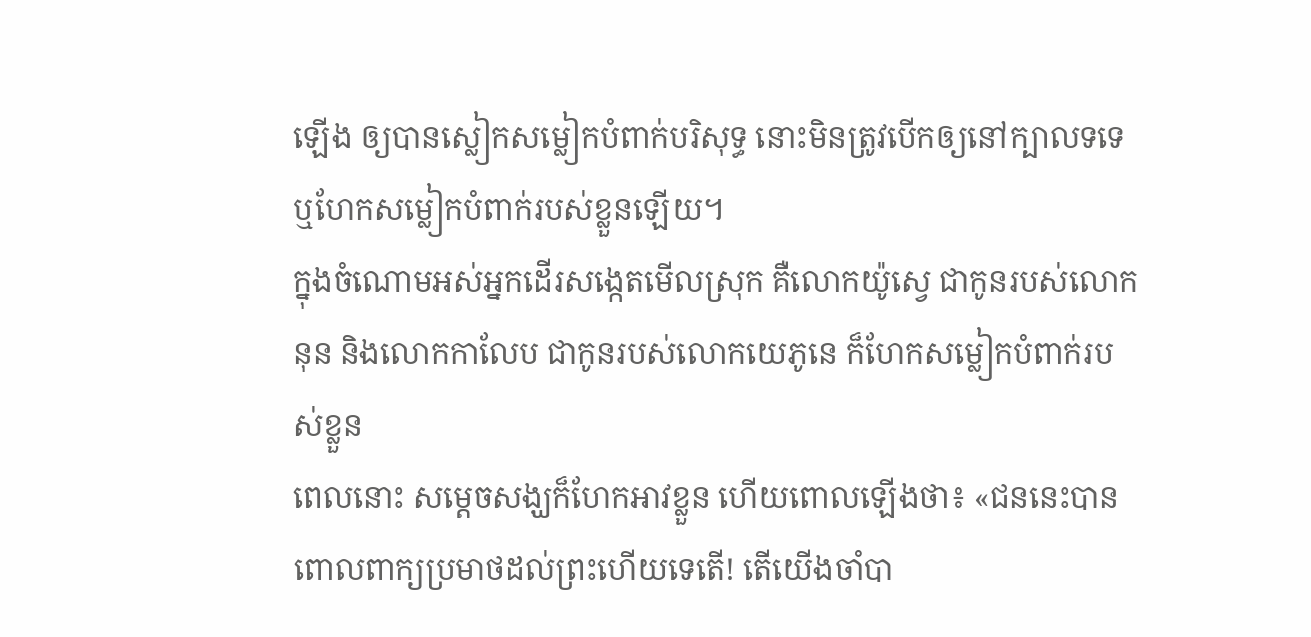ឡើង ឲ្យបានស្លៀកសម្លៀកបំពាក់បរិសុទ្ធ នោះមិនត្រូវបើកឲ្យនៅក្បាលទទេ ឬហែកសម្លៀកបំពាក់របស់ខ្លួនឡើយ។
ក្នុងចំណោមអស់អ្នកដើរសង្កេតមើលស្រុក គឺលោកយ៉ូស្វេ ជាកូនរបស់លោកនុន និងលោកកាលែប ជាកូនរបស់លោកយេភូនេ ក៏ហែកសម្លៀកបំពាក់របស់ខ្លួន
ពេលនោះ សម្ដេចសង្ឃក៏ហែកអាវខ្លួន ហើយពោលឡើងថា៖ «ជននេះបានពោលពាក្យប្រមាថដល់ព្រះហើយទេតើ! តើយើងចាំបា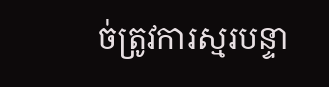ច់ត្រូវការស្មរបន្ទា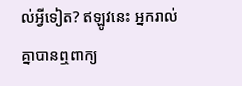ល់អ្វីទៀត? ឥឡូវនេះ អ្នករាល់គ្នាបានឮពាក្យ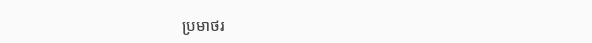ប្រមាថរ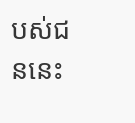បស់ជននេះ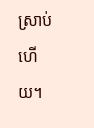ស្រាប់ហើយ។